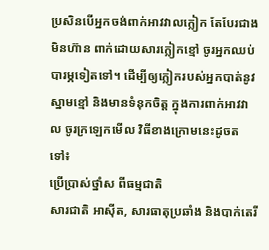ប្រសិនបើអ្នកចង់ពាក់អាវវាលក្លៀក តែបែរជាងមិនហ៊ាន ពាក់ដោយសារក្លៀកខ្មៅ ចូរអ្នកឈប់បារម្ភទៀតទៅ។ ដើម្បីឲ្យក្លៀករបស់អ្នកបាត់នូវស្នាមខ្មៅ និងមានទំនុកចិត្ត ក្នុងការពាក់អាវវាល ចូរក្រឡេកមើល វិធីខាងក្រោមនេះដូចតទៅ៖
ប្រើប្រាស់ថ្នាំស ពីធម្មជាតិ
សារជាតិ អាស៊ីត, សារធាតុប្រឆាំង និងបាក់តេរី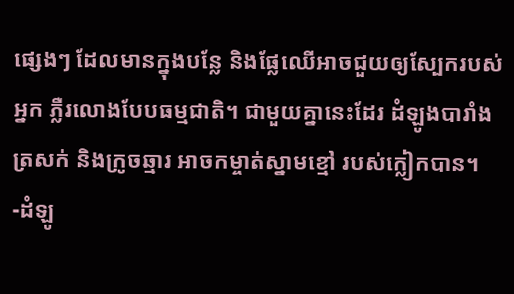ផ្សេងៗ ដែលមានក្នុងបន្លែ និងផ្លែឈើអាចជួយឲ្យស្បែករបស់អ្នក ភ្លឺរលោងបែបធម្មជាតិ។ ជាមួយគ្នានេះដែរ ដំឡូងបារាំង ត្រសក់ និងក្រូចឆ្មារ អាចកម្ចាត់ស្នាមខ្មៅ របស់ក្លៀកបាន។
-ដំឡូ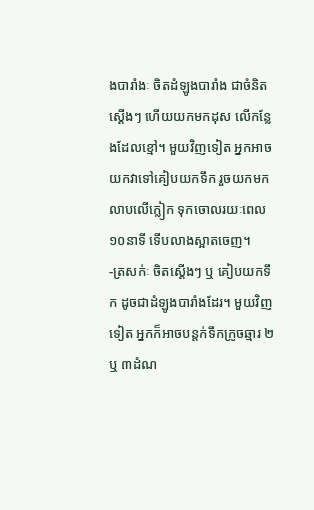ងបារាំងៈ ចិតដំឡូងបារាំង ជាចំនិតស្តើងៗ ហើយយកមកដុស លើកន្លែងដែលខ្មៅ។ មួយវិញទៀត អ្នកអាចយកវាទៅគៀបយកទឹក រួចយកមកលាបលើក្លៀក ទុកចោលរយៈពេល ១០នាទី ទើបលាងស្អាតចេញ។
-ត្រសក់ៈ ចិតស្តើងៗ ឬ គៀបយកទឹក ដូចជាដំឡូងបារាំងដែរ។ មួយវិញទៀត អ្នកក៏អាចបន្តក់ទឹកក្រូចឆ្មារ ២ឬ ៣ដំណ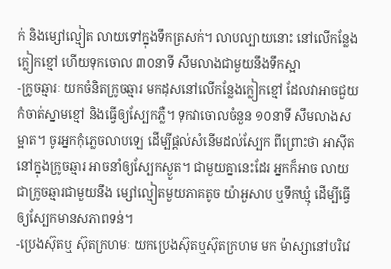ក់ និងម្សៅល្មៀត លាយទៅក្នុងទឹកត្រសក់។ លាបល្បាយនោះ នៅលើកន្លែងក្លៀកខ្មៅ ហើយទុកចោល ៣០នាទី សឹមលាងជាមួយនឹងទឹកស្អា
-ក្រូចឆ្មារៈ យកចំនិតក្រូចឆ្មារ មកដុសនៅលើកន្លែងក្លៀកខ្មៅ ដែលវាអាចជួយកំចាត់ស្នាមខ្មៅ និងធ្វើឲ្យស្បែកភ្លឺ។ ទុកវាចោលចំនួន ១០នាទី សឹមលាងសម្អាត។ ចូរអ្នកកុំភ្លេចលាបឡេ ដើម្បីផ្តល់សំនើមដល់ស្បែក ពីព្រោះថា អាស៊ីត នៅក្នុងក្រូចឆ្មារ អាចនាំឲ្យស្បែកស្ងួត។ ជាមួយគ្នានេះដែរ អ្នកក៏អាច លាយជាក្រូចឆ្មារជាមួយនឹង ម្សៅល្មៀតមួយភាគតូច យ៉ាអួសាប ឬទឹកឃ្មុំ ដើម្បីធ្វើឲ្យស្បែកមានសភាពទន់។
-ប្រេងស៊ុតឬ ស៊ុតក្រហមៈ យកប្រេងស៊ុតឬស៊ុតក្រហម មក ម៉ាស្សានៅបរិវេ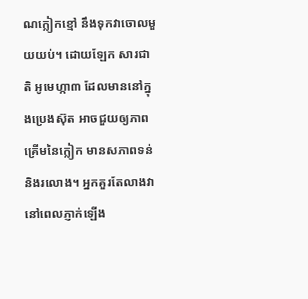ណក្លៀកខ្មៅ នឹងទុកវាចោលមួយយប់។ ដោយឡែក សារជាតិ អូមេហ្កា៣ ដែលមាននៅក្នុងប្រេងស៊ុត អាចជួយឲ្យភាពគ្រើមនៃក្លៀក មានសភាពទន់ និងរលោង។ អ្នកគួរតែលាងវា នៅពេលភ្ញាក់ឡើង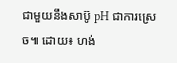ជាមួយនឹងសាប៊ូ pH ជាការស្រេច៕ ដោយ៖ ហង់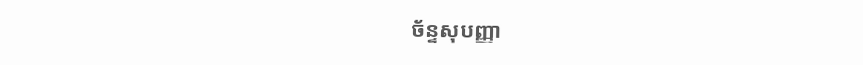ច័ន្ទសុបញ្ញា